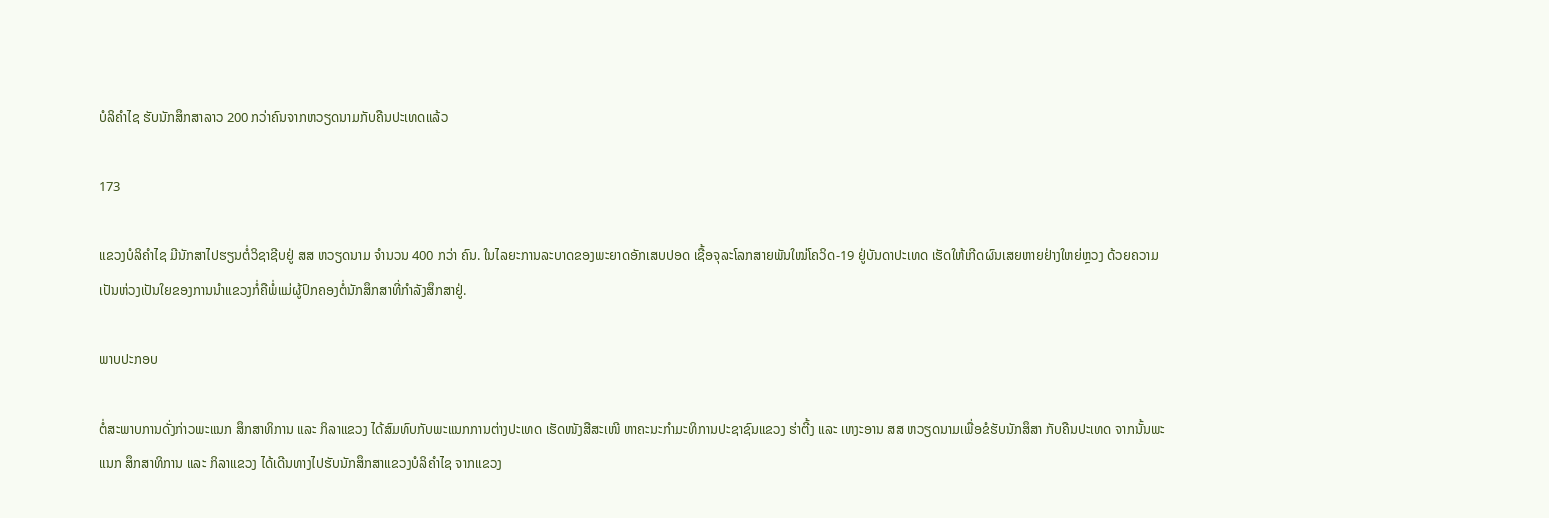ບໍລິຄຳໄຊ ຮັບນັກສຶກສາລາວ 200 ກວ່າຄົນຈາກຫວຽດນາມກັບຄືນປະເທດແລ້ວ

173

ແຂວງບໍລິຄຳໄຊ ມີນັກສາໄປຮຽນຕໍ່ວິຊາຊີບຢູ່ ສສ ຫວຽດນາມ ຈຳນວນ 400 ກວ່າ ຄົນ. ໃນໄລຍະການລະບາດຂອງພະຍາດອັກເສບປອດ ເຊື້ອຈຸລະໂລກສາຍພັນໃໝ່ໂຄວິດ-19 ຢູ່ບັນດາປະເທດ ເຮັດໃຫ້ເກີດຜົນເສຍຫາຍຢ່າງໃຫຍ່ຫຼວງ ດ້ວຍຄວາມເປັນຫ່ວງເປັນໃຍຂອງການນຳແຂວງກໍ່ຄືພໍ່ແມ່ຜູ້ປົກຄອງຕໍ່ນັກສຶກສາທີ່ກຳລັງສຶກສາຢູ່.

ພາບປະກອບ

ຕໍ່ສະພາບການດັ່ງກ່າວພະແນກ ສຶກສາທິການ ແລະ ກິລາແຂວງ ໄດ້ສົມທົບກັບພະແນກການຕ່າງປະເທດ ເຮັດໜັງສືສະເໜີ ຫາຄະນະກຳມະທິການປະຊາຊົນແຂວງ ຮ່າຕີ້ງ ແລະ ເຫງະອານ ສສ ຫວຽດນາມເພື່ອຂໍຮັບນັກສຶສາ ກັບຄືນປະເທດ ຈາກນັ້ນພະແນກ ສຶກສາທິການ ແລະ ກິລາແຂວງ ໄດ້ເດີນທາງໄປຮັບນັກສຶກສາແຂວງບໍລິຄຳໄຊ ຈາກແຂວງ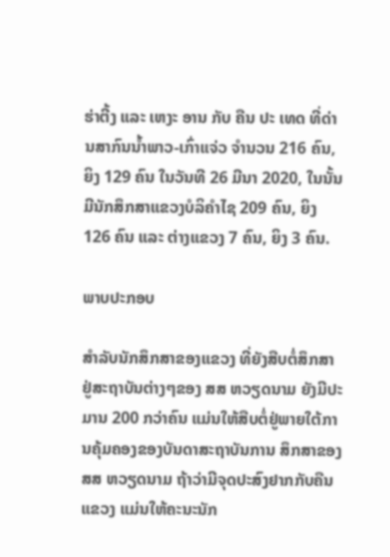ຮ່າຕີ້ງ ແລະ ເຫງະ ອານ ກັບ ຄືນ ປະ ເທດ ທີ່ດ່ານສາກົນນໍ້າພາວ-ເກົ່າແຈ່ວ ຈຳນວນ 216 ຄົນ, ຍິງ 129 ຄົນ ໃນວັນທີ 26 ມີນາ 2020, ໃນນັ້ນມີນັກສຶກສາແຂວງບໍລິຄຳໄຊ 209 ຄົນ, ຍິງ 126 ຄົນ ແລະ ຕ່າງແຂວງ 7 ຄົນ, ຍິງ 3 ຄົນ.

ພາບປະກອບ

ສຳລັບນັກສຶກສາຂອງແຂວງ ທີ່ຍັງສືບຕໍ່ສຶກສາຢູ່ສະຖາບັນຕ່າງໆຂອງ ສສ ຫວຽດນາມ ຍັງມີປະມານ 200 ກວ່າຄົນ ແມ່ນໃຫ້ສືບຕໍ່ຢູ່ພາຍໃຕ້ການຄຸ້ມຄອງຂອງບັນດາສະຖາບັນການ ສຶກສາຂອງ ສສ ຫວຽດນາມ ຖ້າວ່າມີຈຸດປະສົງຢາກກັບຄືນແຂວງ ແມ່ນໃຫ້ຄະນະນັກ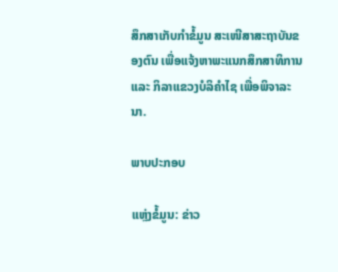ສຶກສາເກັບກຳຂໍ້ມູນ ສະເໜີສາສະຖາບັນຂອງຕົນ ເພື່ອແຈ້ງຫາພະແນກສຶກສາທິການ ແລະ ກິລາແຂວງບໍລິຄຳໄຊ ເພື່ອພິຈາລະນາ.

ພາບປະກອບ

ແຫຼ່ງຂໍ້ມູນ: ຂ່າວ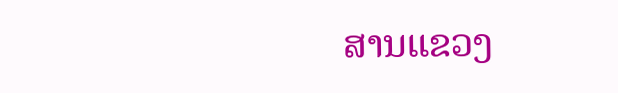ສານແຂວງ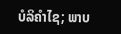ບໍລິຄຳໄຊ; ພາບ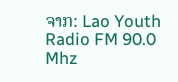ຈາກ: Lao Youth Radio FM 90.0 Mhz